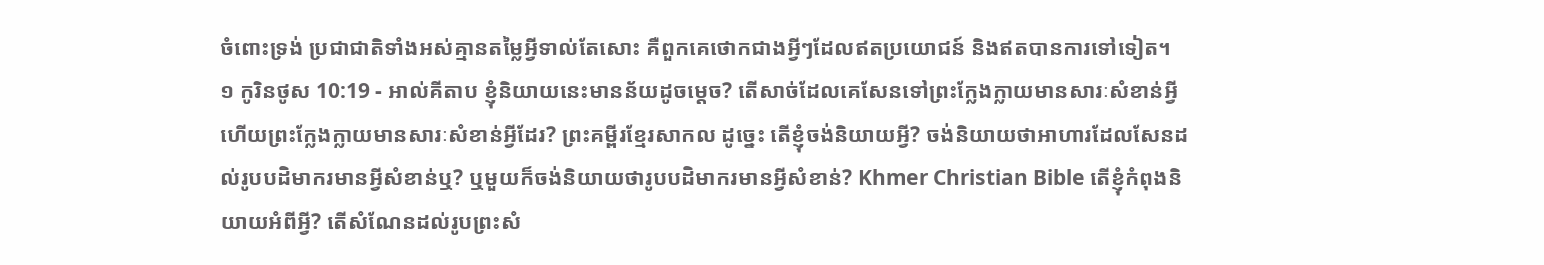ចំពោះទ្រង់ ប្រជាជាតិទាំងអស់គ្មានតម្លៃអ្វីទាល់តែសោះ គឺពួកគេថោកជាងអ្វីៗដែលឥតប្រយោជន៍ និងឥតបានការទៅទៀត។
១ កូរិនថូស 10:19 - អាល់គីតាប ខ្ញុំនិយាយនេះមានន័យដូចម្ដេច? តើសាច់ដែលគេសែនទៅព្រះក្លែងក្លាយមានសារៈសំខាន់អ្វី ហើយព្រះក្លែងក្លាយមានសារៈសំខាន់អ្វីដែរ? ព្រះគម្ពីរខ្មែរសាកល ដូច្នេះ តើខ្ញុំចង់និយាយអ្វី? ចង់និយាយថាអាហារដែលសែនដល់រូបបដិមាករមានអ្វីសំខាន់ឬ? ឬមួយក៏ចង់និយាយថារូបបដិមាករមានអ្វីសំខាន់? Khmer Christian Bible តើខ្ញុំកំពុងនិយាយអំពីអ្វី? តើសំណែនដល់រូបព្រះសំ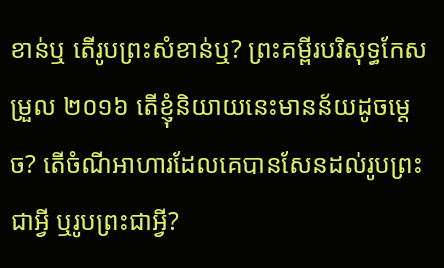ខាន់ឬ តើរូបព្រះសំខាន់ឬ? ព្រះគម្ពីរបរិសុទ្ធកែសម្រួល ២០១៦ តើខ្ញុំនិយាយនេះមានន័យដូចម្ដេច? តើចំណីអាហារដែលគេបានសែនដល់រូបព្រះជាអ្វី ឬរូបព្រះជាអ្វី?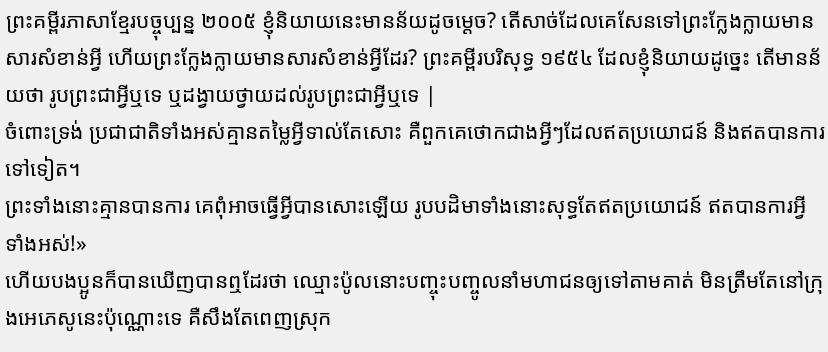ព្រះគម្ពីរភាសាខ្មែរបច្ចុប្បន្ន ២០០៥ ខ្ញុំនិយាយនេះមានន័យដូចម្ដេច? តើសាច់ដែលគេសែនទៅព្រះក្លែងក្លាយមានសារសំខាន់អ្វី ហើយព្រះក្លែងក្លាយមានសារសំខាន់អ្វីដែរ? ព្រះគម្ពីរបរិសុទ្ធ ១៩៥៤ ដែលខ្ញុំនិយាយដូច្នេះ តើមានន័យថា រូបព្រះជាអ្វីឬទេ ឬដង្វាយថ្វាយដល់រូបព្រះជាអ្វីឬទេ |
ចំពោះទ្រង់ ប្រជាជាតិទាំងអស់គ្មានតម្លៃអ្វីទាល់តែសោះ គឺពួកគេថោកជាងអ្វីៗដែលឥតប្រយោជន៍ និងឥតបានការទៅទៀត។
ព្រះទាំងនោះគ្មានបានការ គេពុំអាចធ្វើអ្វីបានសោះឡើយ រូបបដិមាទាំងនោះសុទ្ធតែឥតប្រយោជន៍ ឥតបានការអ្វីទាំងអស់!»
ហើយបងប្អូនក៏បានឃើញបានឮដែរថា ឈ្មោះប៉ូលនោះបញ្ចុះបញ្ចូលនាំមហាជនឲ្យទៅតាមគាត់ មិនត្រឹមតែនៅក្រុងអេភេសូនេះប៉ុណ្ណោះទេ គឺសឹងតែពេញស្រុក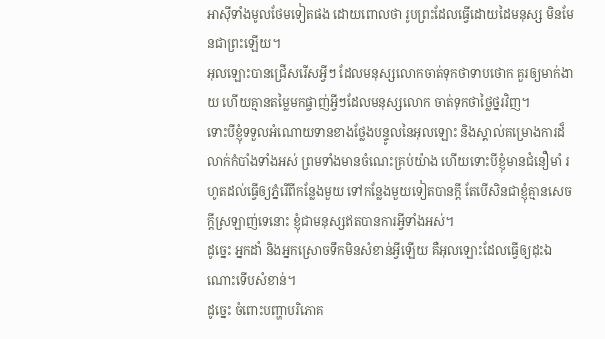អាស៊ីទាំងមូលថែមទៀតផង ដោយពោលថា រូបព្រះដែលធ្វើដោយដៃមនុស្ស មិនមែនជាព្រះឡើយ។
អុលឡោះបានជ្រើសរើសអ្វីៗ ដែលមនុស្សលោកចាត់ទុកថាទាបថោក គួរឲ្យមាក់ងាយ ហើយគ្មានតម្លៃមកផ្ចាញ់អ្វីៗដែលមនុស្សលោក ចាត់ទុកថាថ្លៃថ្នរវិញ។
ទោះបីខ្ញុំទទួលអំណោយទានខាងថ្លែងបន្ទូលនៃអុលឡោះ និងស្គាល់គម្រោងការដ៏លាក់កំបាំងទាំងអស់ ព្រមទាំងមានចំណេះគ្រប់យ៉ាង ហើយទោះបីខ្ញុំមានជំនឿមាំ រហូតដល់ធ្វើឲ្យភ្នំរើពីកន្លែងមួយ ទៅកន្លែងមួយទៀតបានក្ដី តែបើសិនជាខ្ញុំគ្មានសេចក្ដីស្រឡាញ់ទេនោះ ខ្ញុំជាមនុស្សឥតបានការអ្វីទាំងអស់។
ដូច្នេះ អ្នកដាំ និងអ្នកស្រោចទឹកមិនសំខាន់អ្វីឡើយ គឺអុលឡោះដែលធ្វើឲ្យដុះឯណោះទើបសំខាន់។
ដូច្នេះ ចំពោះបញ្ហាបរិភោគ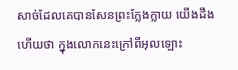សាច់ដែលគេបានសែនព្រះក្លែងក្លាយ យើងដឹងហើយថា ក្នុងលោកនេះក្រៅពីអុលឡោះ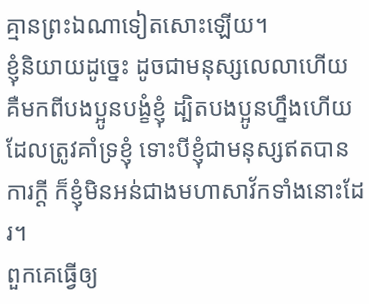គ្មានព្រះឯណាទៀតសោះឡើយ។
ខ្ញុំនិយាយដូច្នេះ ដូចជាមនុស្សលេលាហើយ គឺមកពីបងប្អូនបង្ខំខ្ញុំ ដ្បិតបងប្អូនហ្នឹងហើយដែលត្រូវគាំទ្រខ្ញុំ ទោះបីខ្ញុំជាមនុស្សឥតបានការក្ដី ក៏ខ្ញុំមិនអន់ជាងមហាសាវ័កទាំងនោះដែរ។
ពួកគេធ្វើឲ្យ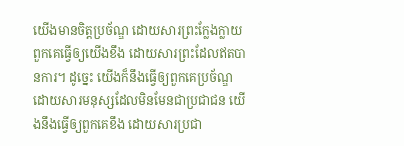យើងមានចិត្តប្រច័ណ្ឌ ដោយសារព្រះក្លែងក្លាយ ពួកគេធ្វើឲ្យយើងខឹង ដោយសារព្រះដែលឥតបានការ។ ដូច្នេះ យើងក៏នឹងធ្វើឲ្យពួកគេប្រច័ណ្ឌ ដោយសារមនុស្សដែលមិនមែនជាប្រជាជន យើងនឹងធ្វើឲ្យពួកគេខឹង ដោយសារប្រជា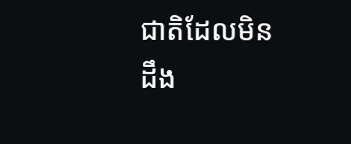ជាតិដែលមិនដឹង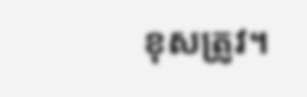ខុសត្រូវ។